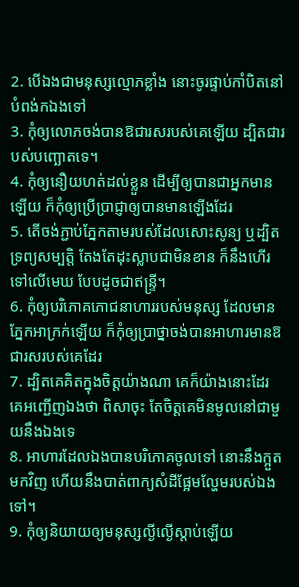2. បើឯងជាមនុស្សល្មោភខ្លាំង នោះចូរផ្ទាប់កាំបិតនៅបំពង់កឯងទៅ
3. កុំឲ្យលោភចង់បានឱជារសរបស់គេឡើយ ដ្បិតជារបស់បញ្ឆោតទេ។
4. កុំឲ្យនឿយហត់ដល់ខ្លួន ដើម្បីឲ្យបានជាអ្នកមានឡើយ ក៏កុំឲ្យប្រើប្រាជ្ញាឲ្យបានមានឡើងដែរ
5. តើចង់ភ្ជាប់ភ្នែកតាមរបស់ដែលសោះសូន្យ ឬដ្បិតទ្រព្យសម្បត្តិ តែងតែដុះស្លាបជាមិនខាន ក៏នឹងហើរទៅលើមេឃ បែបដូចជាឥន្ទ្រី។
6. កុំឲ្យបរិភោគភោជនាហាររបស់មនុស្ស ដែលមានភ្នែកអាក្រក់ឡើយ ក៏កុំឲ្យប្រាថ្នាចង់បានអាហារមានឱជារសរបស់គេដែរ
7. ដ្បិតគេគិតក្នុងចិត្តយ៉ាងណា គេក៏យ៉ាងនោះដែរ គេអញ្ជើញឯងថា ពិសាចុះ តែចិត្តគេមិនមូលនៅជាមួយនឹងឯងទេ
8. អាហារដែលឯងបានបរិភោគចូលទៅ នោះនឹងក្អួតមកវិញ ហើយនឹងបាត់ពាក្យសំដីផ្អែមល្ហែមរបស់ឯងទៅ។
9. កុំឲ្យនិយាយឲ្យមនុស្សល្ងីល្ងើស្តាប់ឡើយ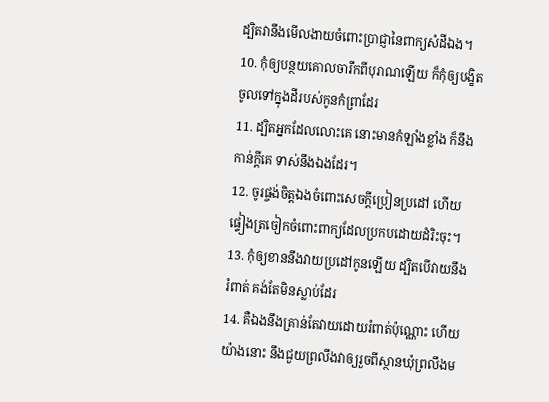ដ្បិតវានឹងមើលងាយចំពោះប្រាជ្ញានៃពាក្យសំដីឯង។
10. កុំឲ្យបន្ថយគោលចារឹកពីបុរាណឡើយ ក៏កុំឲ្យបង្ខិតចូលទៅក្នុងដីរបស់កូនកំព្រាដែរ
11. ដ្បិតអ្នកដែលលោះគេ នោះមានកំឡាំងខ្លាំង ក៏នឹងកាន់ក្តីគេ ទាស់នឹងឯងដែរ។
12. ចូរផ្ចង់ចិត្តឯងចំពោះសេចក្តីប្រៀនប្រដៅ ហើយផ្ទៀងត្រចៀកចំពោះពាក្យដែលប្រកបដោយដំរិះចុះ។
13. កុំឲ្យខាននឹងវាយប្រដៅកូនឡើយ ដ្បិតបើវាយនឹងរំពាត់ គង់តែមិនស្លាប់ដែរ
14. គឺឯងនឹងគ្រាន់តែវាយដោយរំពាត់ប៉ុណ្ណោះ ហើយយ៉ាងនោះ នឹងជួយព្រលឹងវាឲ្យរួចពីស្ថានឃុំព្រលឹងម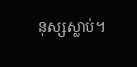នុស្សស្លាប់។